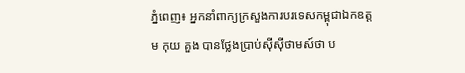ភ្នំពេញ៖ អ្នកនាំពាក្យក្រសួងការបរទេសកម្ពុជាឯកឧត្តម កុយ គួង បានថ្លែងប្រាប់ស៊ីស៊ីថាមស៍ថា ប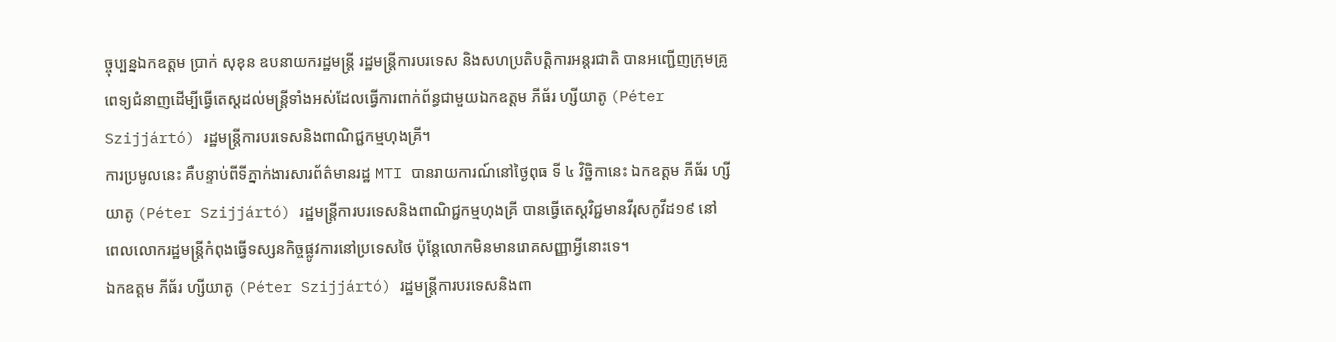ច្ចុប្បន្នឯកឧត្តម ប្រាក់ សុខុន ឧបនាយករដ្ឋមន្រ្តី រដ្ឋមន្រ្តីការបរទេស និងសហប្រតិបត្តិការអន្តរជាតិ បានអញ្ជើញក្រុមគ្រូពេទ្យជំនាញដើម្បីធ្វើតេស្តដល់មន្ត្រីទាំងអស់ដែលធ្វើការពាក់ព័ន្ធជាមួយឯកឧត្តម ភីធ័រ ហ្សីយាតូ (Péter Szijjártó) រដ្ឋមន្រ្តីការបរទេសនិងពាណិជ្ជកម្មហុងគ្រី។
ការប្រមូលនេះ គឺបន្ទាប់ពីទីភ្នាក់ងារសារព័ត៌មានរដ្ឋ MTI បានរាយការណ៍នៅថ្ងៃពុធ ទី ៤ វិច្ឋិកានេះ ឯកឧត្តម ភីធ័រ ហ្សីយាតូ (Péter Szijjártó) រដ្ឋមន្រ្តីការបរទេសនិងពាណិជ្ជកម្មហុងគ្រី បានធ្វើតេស្តវិជ្ជមានវីរុសកូវីដ១៩ នៅពេលលោករដ្ឋមន្រ្តីកំពុងធ្វើទស្សនកិច្ចផ្លូវការនៅប្រទេសថៃ ប៉ុន្តែលោកមិនមានរោគសញ្ញាអ្វីនោះទេ។
ឯកឧត្តម ភីធ័រ ហ្សីយាតូ (Péter Szijjártó) រដ្ឋមន្រ្តីការបរទេសនិងពា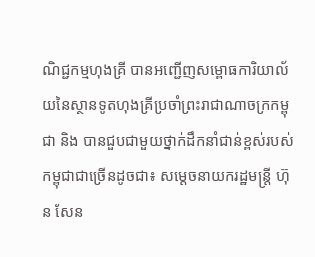ណិជ្ជកម្មហុងគ្រី បានអញ្ជើញសម្ពោធការិយាល័យនៃស្ថានទូតហុងគ្រីប្រចាំព្រះរាជាណាចក្រកម្ពុជា និង បានជួបជាមួយថ្នាក់ដឹកនាំជាន់ខ្ពស់របស់កម្ពុជាជាច្រើនដូចជា៖ សម្ដេចនាយករដ្ឋមន្ត្រី ហ៊ុន សែន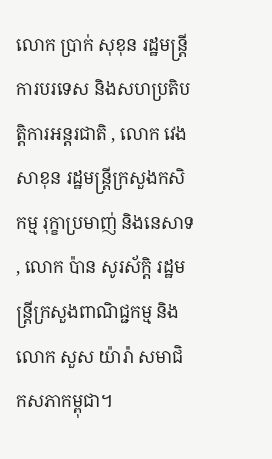លោក ប្រាក់ សុខុន រដ្ឋមន្ត្រីការបរទេស និងសហប្រតិបត្តិការអន្តរជាតិ , លោក វេង សាខុន រដ្ឋមន្ត្រីក្រសួងកសិកម្ម រុក្ខាប្រមាញ់ និងនេសាទ , លោក ប៉ាន សូរស័ក្ដិ រដ្ឋមន្ត្រីក្រសួងពាណិជ្ជកម្ម និងលោក សួស យ៉ារ៉ា សមាជិកសភាកម្ពុជា។